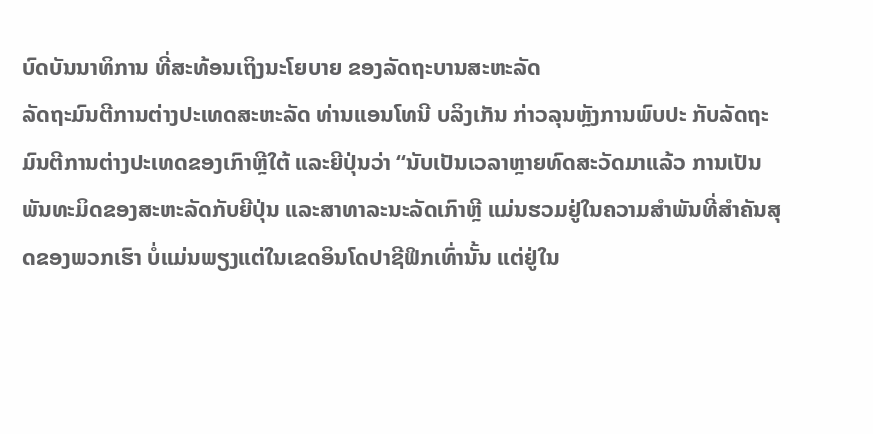ບົດບັນນາທິການ ທີ່ສະທ້ອນເຖິງນະໂຍບາຍ ຂອງລັດຖະບານສະຫະລັດ
ລັດຖະມົນຕີການຕ່າງປະເທດສະຫະລັດ ທ່ານແອນໂທນີ ບລິງເກັນ ກ່າວລຸນຫຼັງການພົບປະ ກັບລັດຖະມົນຕີການຕ່າງປະເທດຂອງເກົາຫຼີໃຕ້ ແລະຍີປຸ່ນວ່າ “ນັບເປັນເວລາຫຼາຍທົດສະວັດມາແລ້ວ ການເປັນພັນທະມິດຂອງສະຫະລັດກັບຍີປຸ່ນ ແລະສາທາລະນະລັດເກົາຫຼີ ແມ່ນຮວມຢູ່ໃນຄວາມສຳພັນທີ່ສຳຄັນສຸດຂອງພວກເຮົາ ບໍ່ແມ່ນພຽງແຕ່ໃນເຂດອິນໂດປາຊີຟິກເທົ່ານັ້ນ ແຕ່ຢູ່ໃນ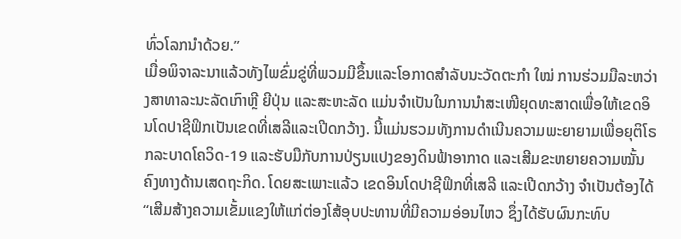ທົ່ວໂລກນຳດ້ວຍ.”
ເມື່ອພິຈາລະນາແລ້ວທັງໄພຂົ່ມຂູ່ທີ່ພວມມີຂຶ້ນແລະໂອກາດສຳລັບນະວັດຕະກຳ ໃໝ່ ການຮ່ວມມືລະຫວ່າງສາທາລະນະລັດເກົາຫຼີ ຍີປຸ່ນ ແລະສະຫະລັດ ແມ່ນຈຳເປັນໃນການນຳສະເໜີຍຸດທະສາດເພື່ອໃຫ້ເຂດອິນໂດປາຊີຟິກເປັນເຂດທີ່ເສລີແລະເປີດກວ້າງ. ນີ້ແມ່ນຮວມທັງການດຳເນີນຄວາມພະຍາຍາມເພື່ອຍຸຕິໂຣກລະບາດໂຄວິດ-19 ແລະຮັບມືກັບການປ່ຽນແປງຂອງດິນຟ້າອາກາດ ແລະເສີມຂະຫຍາຍຄວາມໝັ້ນຄົງທາງດ້ານເສດຖະກິດ. ໂດຍສະເພາະແລ້ວ ເຂດອິນໂດປາຊີຟິກທີ່ເສລີ ແລະເປີດກວ້າງ ຈຳເປັນຕ້ອງໄດ້ “ເສີມສ້າງຄວາມເຂັ້ມແຂງໃຫ້ແກ່ຕ່ອງໂສ້ອຸບປະທານທີ່ມີຄວາມອ່ອນໄຫວ ຊຶ່ງໄດ້ຮັບຜົນກະທົບ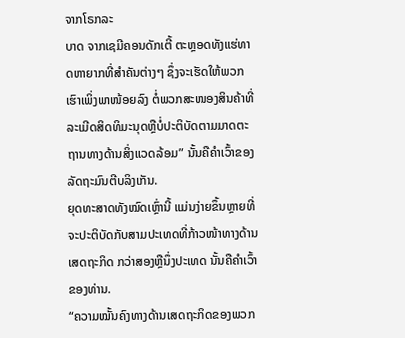ຈາກໂຣກລະ
ບາດ ຈາກເຊມີຄອນດັກເຕີ້ ຕະຫຼອດທັງແຮ່ທາດຫາຍາກທີ່ສຳຄັນຕ່າງໆ ຊຶ່ງຈະເຮັດໃຫ້ພວກເຮົາເພິ່ງພາໜ້ອຍລົງ ຕໍ່ພວກສະໜອງສິນຄ້າທີ່ລະເມີດສິດທິມະນຸດຫຼືບໍ່ປະຕິບັດຕາມມາດຕະຖານທາງດ້ານສິ່ງແວດລ້ອມ” ນັ້ນຄືຄຳເວົ້າຂອງລັດຖະມົນຕີບລິງເກັນ.
ຍຸດທະສາດທັງໝົດເຫຼົ່ານີ້ ແມ່ນງ່າຍຂຶ້ນຫຼາຍທີ່ຈະປະຕິບັດກັບສາມປະເທດທີ່ກ້າວໜ້າທາງດ້ານເສດຖະກິດ ກວ່າສອງຫຼືນຶ່ງປະເທດ ນັ້ນຄືຄຳເວົ້າຂອງທ່ານ.
“ຄວາມໝັ້ນຄົງທາງດ້ານເສດຖະກິດຂອງພວກ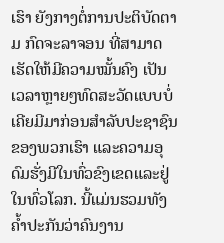ເຮົາ ຍັງກາງຕໍ່ການປະຕິບັດຕາມ ກົດຈະລາຈອນ ທີ່ສາມາດເຮັດໃຫ້ມີຄວາມໝັ້ນຄົງ ເປັນເວລາຫຼາຍໆທົດສະວັດແບບບໍ່ເຄີຍມີມາກ່ອນສຳລັບປະຊາຊົນຂອງພວກເຮົາ ແລະຄວາມອຸດົມຮັ່ງມີໃນທົ່ວຂົງເຂດແລະຢູ່ໃນທົ່ວໂລກ. ນີ້ແມ່ນຮວມທັງຄ້ຳປະກັນວ່າຄົນງານ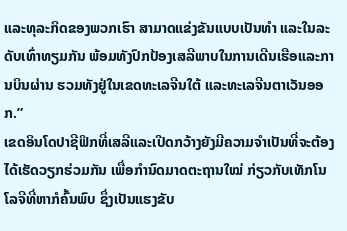ແລະທຸລະກິດຂອງພວກເຮົາ ສາມາດແຂ່ງຂັນແບບເປັນທຳ ແລະໃນລະດັບເທົ່າທຽມກັນ ພ້ອມທັງປົກປ້ອງເສລີພາບໃນການເດີນເຮືອແລະການບິນຜ່ານ ຮວມທັງຢູ່ໃນເຂດທະເລຈີນໃຕ້ ແລະທະເລຈີນຕາເວັນອອກ.”
ເຂດອິນໂດປາຊີຟິກທີ່ເສລີແລະເປີດກວ້າງຍັງມີຄວາມຈຳເປັນທີ່ຈະຕ້ອງໄດ້ເຮັດວຽກຮ່ວມກັນ ເພື່ອກຳນົດມາດຕະຖານໃໝ່ ກ່ຽວກັບເທັກໂນໂລຈີທີ່ຫາກໍຄົ້ນພົບ ຊຶ່ງເປັນແຮງຂັບ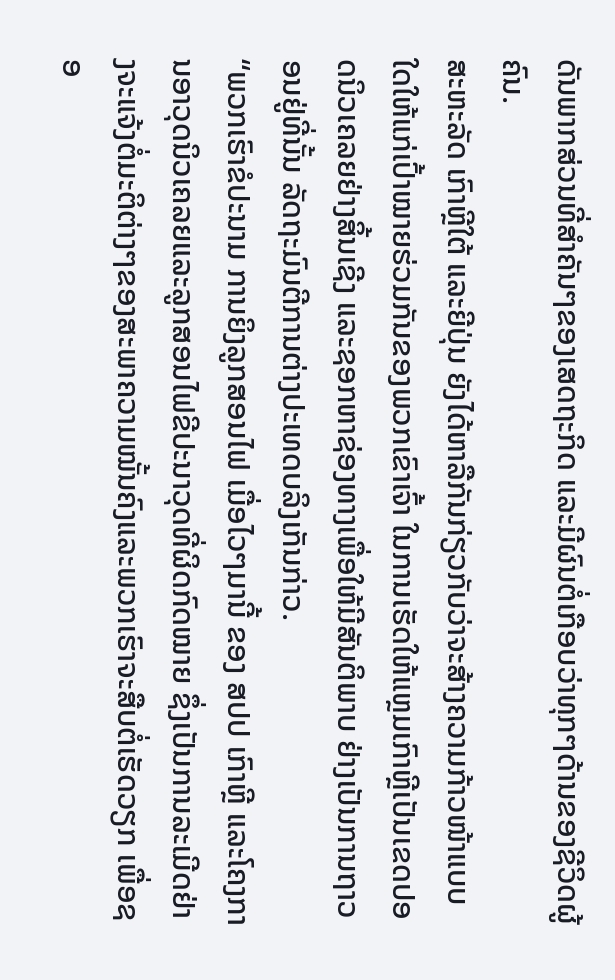ດັນພາກສ່ວນທີ່ສຳຄັນໆຂອງເສດຖະກິດ ແລະມີຜົນຕໍ່ເກືອບວ່າທຸກໆດ້ານຂອງຊີວິດຜູ້ຄົນ.
ສະຫະລັດ ເກົາຫຼີໃຕ້ ແລະຍີປຸ່ນ ຍັງໄດ້ຫາລືກັນກ່ຽວກັບວ່າຈະສ້າງຄວາມກ້າວໜ້າແບບໃດໃຫ້ແກ່ເປົ້າໝາຍຮ່ວມກັນຂອງພວກເຂົາເຈົ້າ ໃນການເຮັດໃຫ້ແຫຼມເກົາຫຼີເປັນເຂດປອດນິວເຄລຍຢ່າງສິ້ນເຊີງ ແລະຊອກຫາຊ່ອງທາງເພື່ອໃຫ້ມີສັນຕິພາບ ຢ່າງເປັນການຖາວອນຢູ່ທີ່ນັ້ນ ລັດຖະມົນຕີການຕ່າງປະເທດບລິງເກັນກ່າວ.
“ພວກເຮົາຂໍປະນາມ ການຍິງລູກສອນໄຟ ເມື່ອໄວໆມານີ້ ຂອງ ສປປ ເກົາຫຼີ ແລະໂຄງການອາວຸດນິວເຄລຍແລະລູກສອນໄຟຂີປະນາວຸດທີ່ຜິດກົດໝາຍ ຊຶ່ງເປັນການລະເມີດຢ່າງຈະແຈ້ງຕໍ່ມະຕິຕ່າງໆຂອງສະພາຄວາມໝັ້ນຄົງແລະພວກເຮົາຈະສືບຕໍ່ເຮັດວຽກ ເພື່ອຊອ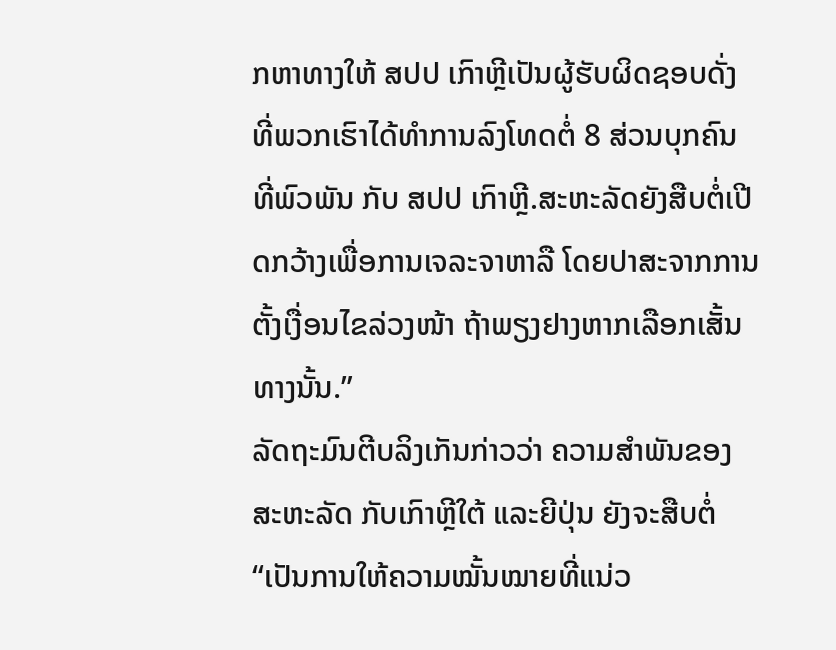ກຫາທາງໃຫ້ ສປປ ເກົາຫຼີເປັນຜູ້ຮັບຜິດຊອບດັ່ງ
ທີ່ພວກເຮົາໄດ້ທຳການລົງໂທດຕໍ່ 8 ສ່ວນບຸກຄົນ ທີ່ພົວພັນ ກັບ ສປປ ເກົາຫຼີ.ສະຫະລັດຍັງສືບຕໍ່ເປີດກວ້າງເພື່ອການເຈລະຈາຫາລື ໂດຍປາສະຈາກການຕັ້ງເງື່ອນໄຂລ່ວງໜ້າ ຖ້າພຽງຢາງຫາກເລືອກເສັ້ນທາງນັ້ນ.”
ລັດຖະມົນຕີບລິງເກັນກ່າວວ່າ ຄວາມສຳພັນຂອງສະຫະລັດ ກັບເກົາຫຼີໃຕ້ ແລະຍີປຸ່ນ ຍັງຈະສືບຕໍ່ “ເປັນການໃຫ້ຄວາມໝັ້ນໝາຍທີ່ແນ່ວ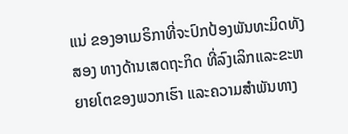ແນ່ ຂອງອາເມຣິກາທີ່ຈະປົກປ້ອງພັນທະມິດທັງສອງ ທາງດ້ານເສດຖະກິດ ທີ່ລົງເລິກແລະຂະຫຍາຍໂຕຂອງພວກເຮົາ ແລະຄວາມສຳພັນທາງ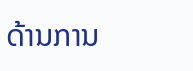ດ້ານການ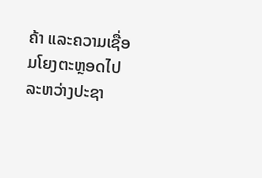ຄ້າ ແລະຄວາມເຊື່ອມໂຍງຕະຫຼອດໄປລະຫວ່າງປະຊາ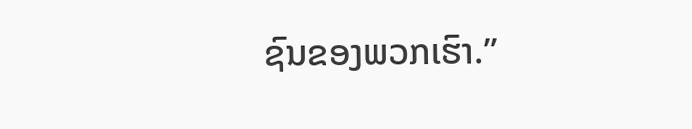ຊົນຂອງພວກເຮົາ.”